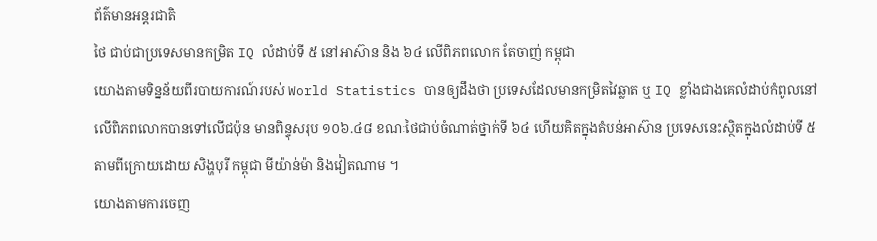ព័ត៌មានអន្ដរជាតិ
ថៃ ជាប់ជាប្រទេសមានកម្រិត IQ លំដាប់ទី ៥ នៅអាស៊ាន និង ៦៤ លើពិភពលោក តែចាញ់ កម្ពុជា
យោងតាមទិន្នន័យពីរបាយការណ៍របស់ World Statistics បានឲ្យដឹងថា ប្រទេសដែលមានកម្រិតវៃឆ្លាត ឬ IQ ខ្លាំងជាងគេលំដាប់កំពូលនៅលើពិភពលោកបានទៅលើជប៉ុន មានពិន្ទុសរុប ១០៦.៤៨ ខណៈថៃជាប់ចំណាត់ថ្នាក់ទី ៦៤ ហើយគិតក្នុងតំបន់អាស៊ាន ប្រទេសនេះស្ថិតក្នុងលំដាប់ទី ៥ តាមពីក្រោយដោយ សិង្ហបុរី កម្ពុជា មីយ៉ាន់ម៉ា និងវៀតណាម ។
យោងតាមការចេញ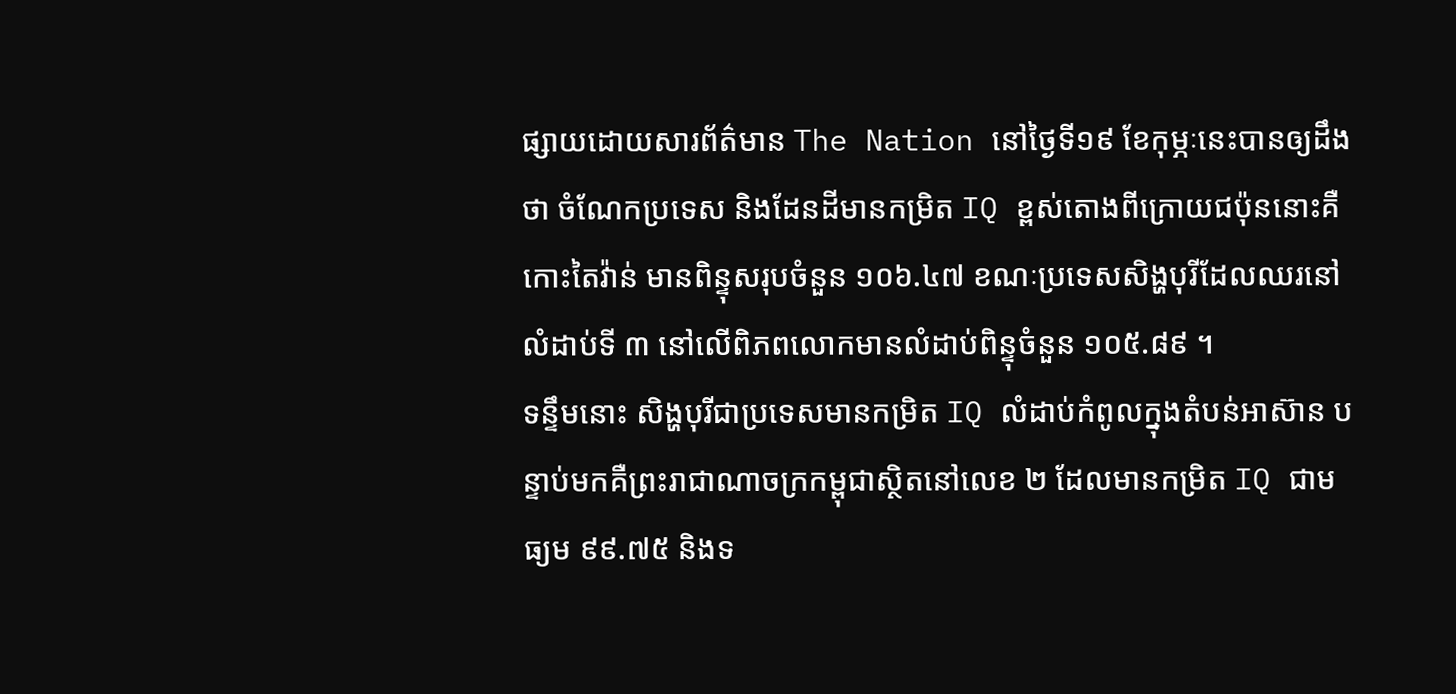ផ្សាយដោយសារព័ត៌មាន The Nation នៅថ្ងៃទី១៩ ខែកុម្ភៈនេះបានឲ្យដឹងថា ចំណែកប្រទេស និងដែនដីមានកម្រិត IQ ខ្ពស់តោងពីក្រោយជប៉ុននោះគឺ កោះតៃវ៉ាន់ មានពិន្ទុសរុបចំនួន ១០៦.៤៧ ខណៈប្រទេសសិង្ហបុរីដែលឈរនៅលំដាប់ទី ៣ នៅលើពិភពលោកមានលំដាប់ពិន្ទុចំនួន ១០៥.៨៩ ។
ទន្ទឹមនោះ សិង្ហបុរីជាប្រទេសមានកម្រិត IQ លំដាប់កំពូលក្នុងតំបន់អាស៊ាន បន្ទាប់មកគឺព្រះរាជាណាចក្រកម្ពុជាស្ថិតនៅលេខ ២ ដែលមានកម្រិត IQ ជាមធ្យម ៩៩.៧៥ និងទ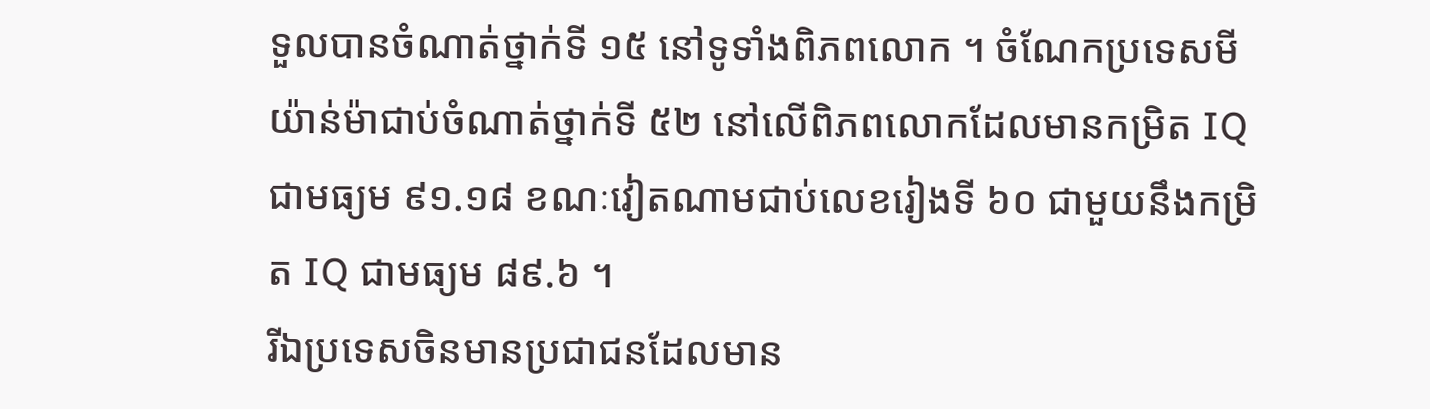ទួលបានចំណាត់ថ្នាក់ទី ១៥ នៅទូទាំងពិភពលោក ។ ចំណែកប្រទេសមីយ៉ាន់ម៉ាជាប់ចំណាត់ថ្នាក់ទី ៥២ នៅលើពិភពលោកដែលមានកម្រិត IQ ជាមធ្យម ៩១.១៨ ខណៈវៀតណាមជាប់លេខរៀងទី ៦០ ជាមួយនឹងកម្រិត IQ ជាមធ្យម ៨៩.៦ ។
រីឯប្រទេសចិនមានប្រជាជនដែលមាន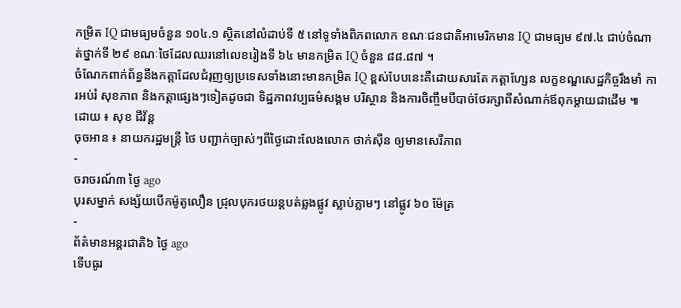កម្រិត IQ ជាមធ្យមចំនួន ១០៤.១ ស្ថិតនៅលំដាប់ទី ៥ នៅទូទាំងពិភពលោក ខណៈជនជាតិអាមេរិកមាន IQ ជាមធ្យម ៩៧.៤ ជាប់ចំណាត់ថ្នាក់ទី ២៩ ខណៈថៃដែលឈរនៅលេខរៀងទី ៦៤ មានកម្រិត IQ ចំនួន ៨៨.៨៧ ។
ចំណែកពាក់ព័ន្ធនឹងកត្តាដែលជំរុញឲ្យប្រទេសទាំងនោះមានកម្រិត IQ ខ្ពស់បែបនេះគឺដោយសារតែ កត្តាហ្សែន លក្ខខណ្ឌសេដ្ឋកិច្ចរឹងមាំ ការអប់រំ សុខភាព និងកត្តាផ្សេងៗទៀតដូចជា ទិដ្ឋភាពវប្បធម៌សង្គម បរិស្ថាន និងការចិញ្ចឹមបីបាច់ថែរក្សាពីសំណាក់ឪពុកម្ដាយជាដើម ៕
ដោយ ៖ សុខ ជីវ័ន្ត
ចុចអាន ៖ នាយករដ្ឋមន្ត្រី ថៃ បញ្ជាក់ច្បាស់ៗពីថ្ងៃដោះលែងលោក ថាក់ស៊ីន ឲ្យមានសេរីភាព
-
ចរាចរណ៍៣ ថ្ងៃ ago
បុរសម្នាក់ សង្ស័យបើកម៉ូតូលឿន ជ្រុលបុករថយន្តបត់ឆ្លងផ្លូវ ស្លាប់ភ្លាមៗ នៅផ្លូវ ៦០ ម៉ែត្រ
-
ព័ត៌មានអន្ដរជាតិ៦ ថ្ងៃ ago
ទើបធូរ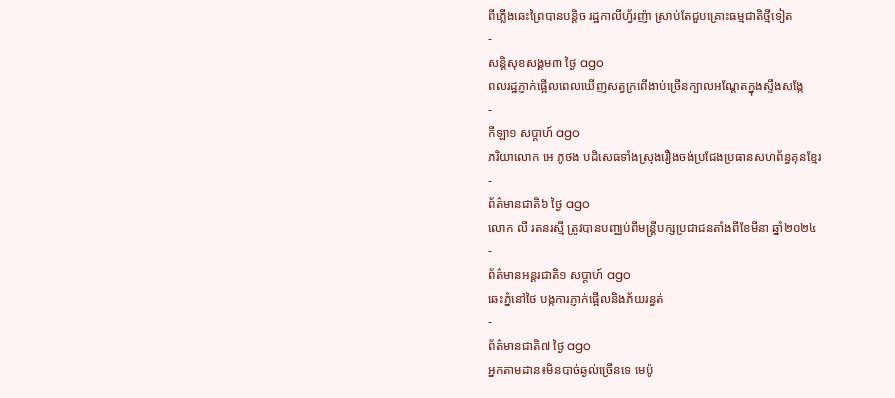ពីភ្លើងឆេះព្រៃបានបន្តិច រដ្ឋកាលីហ្វ័រញ៉ា ស្រាប់តែជួបគ្រោះធម្មជាតិថ្មីទៀត
-
សន្តិសុខសង្គម៣ ថ្ងៃ ago
ពលរដ្ឋភ្ញាក់ផ្អើលពេលឃើញសត្វក្រពើងាប់ច្រើនក្បាលអណ្ដែតក្នុងស្ទឹងសង្កែ
-
កីឡា១ សប្តាហ៍ ago
ភរិយាលោក អេ ភូថង បដិសេធទាំងស្រុងរឿងចង់ប្រជែងប្រធានសហព័ន្ធគុនខ្មែរ
-
ព័ត៌មានជាតិ៦ ថ្ងៃ ago
លោក លី រតនរស្មី ត្រូវបានបញ្ឈប់ពីមន្ត្រីបក្សប្រជាជនតាំងពីខែមីនា ឆ្នាំ២០២៤
-
ព័ត៌មានអន្ដរជាតិ១ សប្តាហ៍ ago
ឆេះភ្នំនៅថៃ បង្កការភ្ញាក់ផ្អើលនិងភ័យរន្ធត់
-
ព័ត៌មានជាតិ៧ ថ្ងៃ ago
អ្នកតាមដាន៖មិនបាច់ឆ្ងល់ច្រើនទេ មេប៉ូ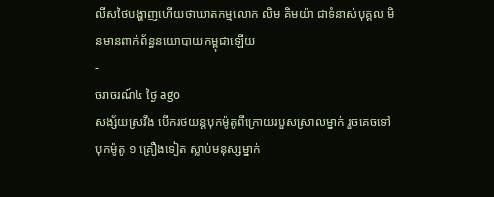លីសថៃបង្ហាញហើយថាឃាតកម្មលោក លិម គិមយ៉ា ជាទំនាស់បុគ្គល មិនមានពាក់ព័ន្ធនយោបាយកម្ពុជាឡើយ
-
ចរាចរណ៍៤ ថ្ងៃ ago
សង្ស័យស្រវឹង បើករថយន្តបុកម៉ូតូពីក្រោយរបួសស្រាលម្នាក់ រួចគេចទៅបុកម៉ូតូ ១ គ្រឿងទៀត ស្លាប់មនុស្សម្នាក់